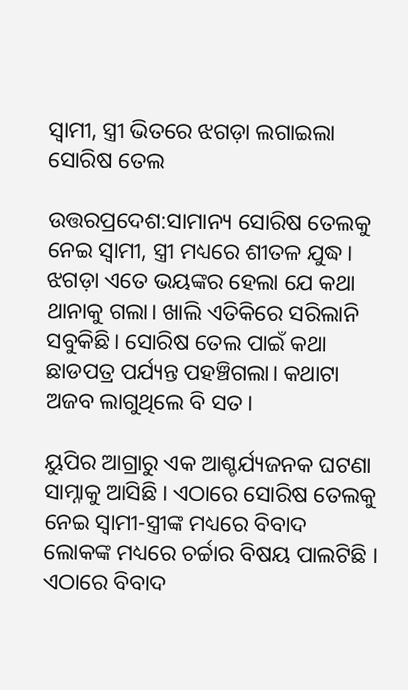ସ୍ୱାମୀ, ସ୍ତ୍ରୀ ଭିତରେ ଝଗଡ଼ା ଲଗାଇଲା ସୋରିଷ ତେଲ

ଉତ୍ତରପ୍ରଦେଶ:ସାମାନ୍ୟ ସୋରିଷ ତେଲକୁ ନେଇ ସ୍ୱାମୀ, ସ୍ତ୍ରୀ ମଧ୍ୟରେ ଶୀତଳ ଯୁଦ୍ଧ। ଝଗଡ଼ା ଏତେ ଭୟଙ୍କର ହେଲା ଯେ କଥା ଥାନାକୁ ଗଲା। ଖାଲି ଏତିକିରେ ସରିଲାନି ସବୁକିଛି। ସୋରିଷ ତେଲ ପାଇଁ କଥା ଛାଡପତ୍ର ପର୍ଯ୍ୟନ୍ତ ପହଞ୍ଚିଗଲା। କଥାଟା ଅଜବ ଲାଗୁଥିଲେ ବି ସତ।

ୟୁପିର ଆଗ୍ରାରୁ ଏକ ଆଶ୍ଚର୍ଯ୍ୟଜନକ ଘଟଣା ସାମ୍ନାକୁ ଆସିଛି । ଏଠାରେ ସୋରିଷ ତେଲକୁ ନେଇ ସ୍ୱାମୀ-ସ୍ତ୍ରୀଙ୍କ ମଧ୍ୟରେ ବିବାଦ ଲୋକଙ୍କ ମଧ୍ୟରେ ଚର୍ଚ୍ଚାର ବିଷୟ ପାଲଟିଛି । ଏଠାରେ ବିବାଦ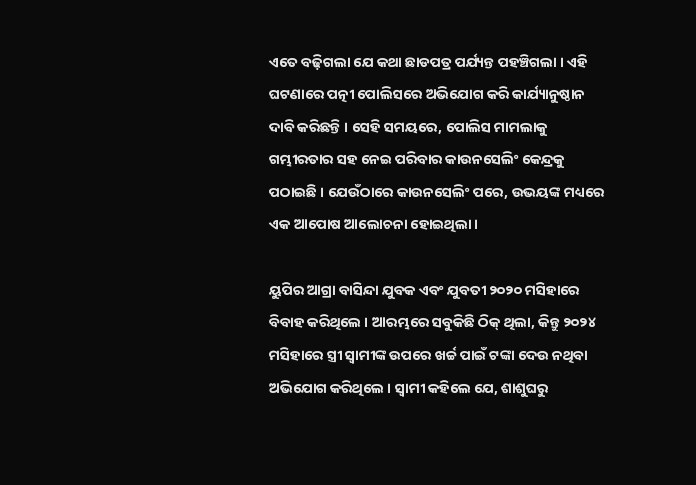ଏତେ ବଢ଼ିଗଲା ଯେ କଥା ଛାଡପତ୍ର ପର୍ଯ୍ୟନ୍ତ ପହଞ୍ଚିଗଲା । ଏହି ଘଟଣାରେ ପତ୍ନୀ ପୋଲିସରେ ଅଭିଯୋଗ କରି କାର୍ଯ୍ୟାନୁଷ୍ଠାନ ଦାବି କରିଛନ୍ତି । ସେହି ସମୟରେ, ପୋଲିସ ମାମଲାକୁ ଗମ୍ଭୀରତାର ସହ ନେଇ ପରିବାର କାଉନସେଲିଂ କେନ୍ଦ୍ରକୁ ପଠାଇଛି । ଯେଉଁଠାରେ କାଉନସେଲିଂ ପରେ, ଉଭୟଙ୍କ ମଧ୍ୟରେ ଏକ ଆପୋଷ ଆଲୋଚନା ହୋଇଥିଲା ।

ୟୁପିର ଆଗ୍ରା ବାସିନ୍ଦା ଯୁବକ ଏବଂ ଯୁବତୀ ୨୦୨୦ ମସିହାରେ ବିବାହ କରିଥିଲେ । ଆରମ୍ଭରେ ସବୁକିଛି ଠିକ୍ ଥିଲା, କିନ୍ତୁ ୨୦୨୪ ମସିହାରେ ସ୍ତ୍ରୀ ସ୍ୱାମୀଙ୍କ ଉପରେ ଖର୍ଚ୍ଚ ପାଇଁ ଟଙ୍କା ଦେଉ ନଥିବା ଅଭିଯୋଗ କରିଥିଲେ । ସ୍ୱାମୀ କହିଲେ ଯେ, ଶାଶୁଘରୁ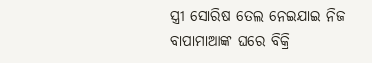ସ୍ତ୍ରୀ ସୋରିଷ ତେଲ ନେଇଯାଇ ନିଜ ବାପାମାଆଙ୍କ ଘରେ ବିକ୍ରି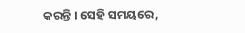କରନ୍ତି । ସେହି ସମୟରେ,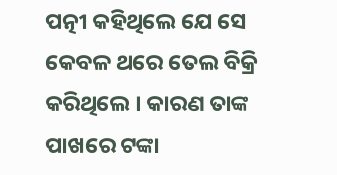ପତ୍ନୀ କହିଥିଲେ ଯେ ସେ କେବଳ ଥରେ ତେଲ ବିକ୍ରି କରିଥିଲେ । କାରଣ ତାଙ୍କ ପାଖରେ ଟଙ୍କା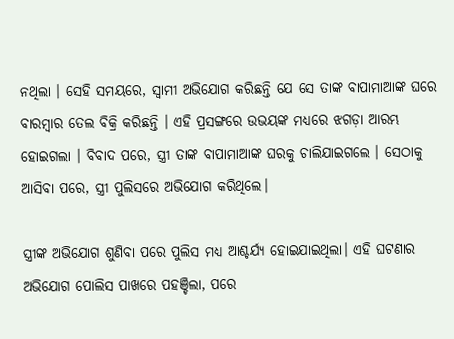ନଥିଲା । ସେହି ସମୟରେ, ସ୍ୱାମୀ ଅଭିଯୋଗ କରିଛନ୍ତି ଯେ ସେ ତାଙ୍କ ବାପାମାଆଙ୍କ ଘରେ ବାରମ୍ବାର ତେଲ ବିକ୍ରି କରିଛନ୍ତି । ଏହି ପ୍ରସଙ୍ଗରେ ଉଭୟଙ୍କ ମଧ୍ୟରେ ଝଗଡ଼ା ଆରମ୍ଭ ହୋଇଗଲା । ବିବାଦ ପରେ, ସ୍ତ୍ରୀ ତାଙ୍କ ବାପାମାଆଙ୍କ ଘରକୁ ଚାଲିଯାଇଗଲେ । ସେଠାକୁ ଆସିବା ପରେ, ସ୍ତ୍ରୀ ପୁଲିସରେ ଅଭିଯୋଗ କରିଥିଲେ।

ସ୍ତ୍ରୀଙ୍କ ଅଭିଯୋଗ ଶୁଣିବା ପରେ ପୁଲିସ ମଧ୍ୟ ଆଶ୍ଚର୍ଯ୍ୟ ହୋଇଯାଇଥିଲା। ଏହି ଘଟଣାର ଅଭିଯୋଗ ପୋଲିସ ପାଖରେ ପହଞ୍ଚିଲା, ପରେ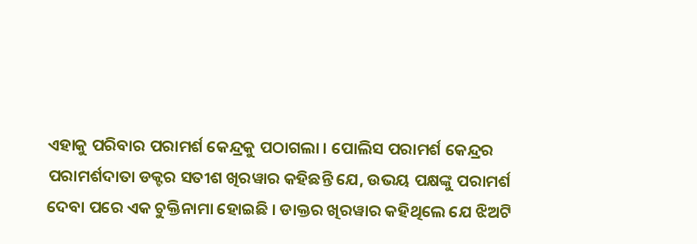ଏହାକୁ ପରିବାର ପରାମର୍ଶ କେନ୍ଦ୍ରକୁ ପଠାଗଲା । ପୋଲିସ ପରାମର୍ଶ କେନ୍ଦ୍ରର ପରାମର୍ଶଦାତା ଡକ୍ଟର ସତୀଶ ଖିରୱାର କହିଛନ୍ତି ଯେ, ଉଭୟ ପକ୍ଷଙ୍କୁ ପରାମର୍ଶ ଦେବା ପରେ ଏକ ଚୁକ୍ତିନାମା ହୋଇଛି । ଡାକ୍ତର ଖିରୱାର କହିଥିଲେ ଯେ ଝିଅଟି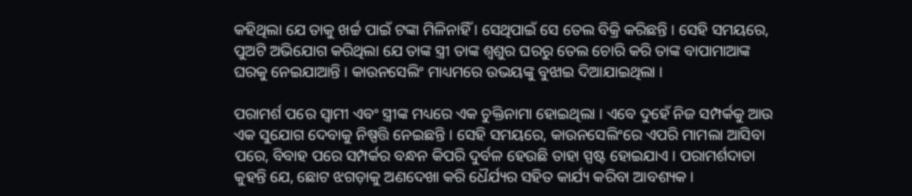କହିଥିଲା ଯେ ତାକୁ ଖର୍ଚ୍ଚ ପାଇଁ ଟଙ୍କା ମିଳିନାହିଁ । ସେଥିପାଇଁ ସେ ତେଲ ବିକ୍ରି କରିଛନ୍ତି । ସେହି ସମୟରେ, ପୁଅଟି ଅଭିଯୋଗ କରିଥିଲା ଯେ ତାଙ୍କ ସ୍ତ୍ରୀ ତାଙ୍କ ଶ୍ୱଶୁର ଘରରୁ ତେଲ ଚୋରି କରି ତାଙ୍କ ବାପାମାଆଙ୍କ ଘରକୁ ନେଇଯାଆନ୍ତି । କାଉନସେଲିଂ ମାଧ୍ୟମରେ ଉଭୟଙ୍କୁ ବୁଝାଇ ଦିଆଯାଇଥିଲା ।

ପରାମର୍ଶ ପରେ ସ୍ୱାମୀ ଏବଂ ସ୍ତ୍ରୀଙ୍କ ମଧ୍ୟରେ ଏକ ଚୁକ୍ତିନାମା ହୋଇଥିଲା । ଏବେ ଦୁହେଁ ନିଜ ସମ୍ପର୍କକୁ ଆଉ ଏକ ସୁଯୋଗ ଦେବାକୁ ନିଷ୍ପତ୍ତି ନେଇଛନ୍ତି । ସେହି ସମୟରେ, କାଉନସେଲିଂରେ ଏପରି ମାମଲା ଆସିବା ପରେ, ବିବାହ ପରେ ସମ୍ପର୍କର ବନ୍ଧନ କିପରି ଦୁର୍ବଳ ହେଉଛି ତାହା ସ୍ପଷ୍ଟ ହୋଇଯାଏ । ପରାମର୍ଶଦାତା କୁହନ୍ତି ଯେ, ଛୋଟ ଝଗଡ଼ାକୁ ଅଣଦେଖା କରି ଧୈର୍ଯ୍ୟର ସହିତ କାର୍ଯ୍ୟ କରିବା ଆବଶ୍ୟକ ।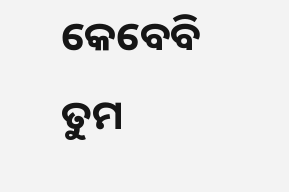କେବେବି ତୁମ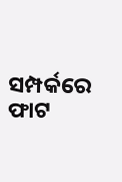ସମ୍ପର୍କରେ ଫାଟ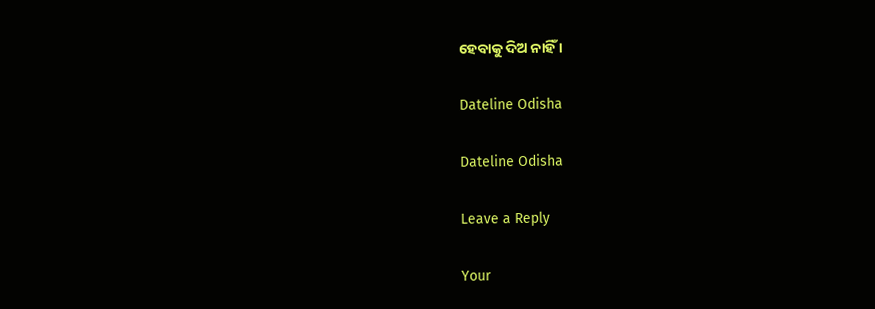ହେବାକୁ ଦିଅ ନାହିଁ ।

Dateline Odisha

Dateline Odisha

Leave a Reply

Your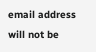email address will not be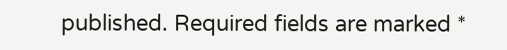published. Required fields are marked *